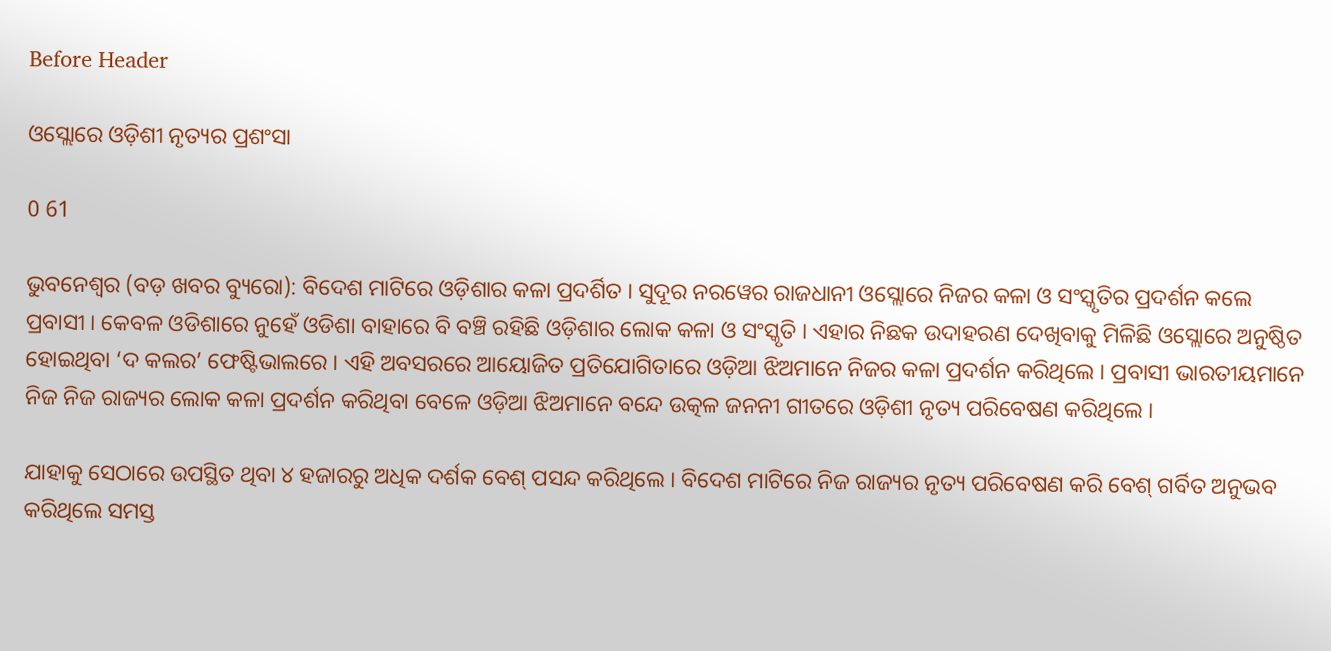Before Header

ଓସ୍ଲୋରେ ଓଡ଼ିଶୀ ନୃତ୍ୟର ପ୍ରଶଂସା

0 61

ଭୁବନେଶ୍ୱର (ବଡ଼ ଖବର ବ୍ୟୁରୋ): ବିଦେଶ ମାଟିରେ ଓଡ଼ିଶାର କଳା ପ୍ରଦର୍ଶିତ । ସୁଦୂର ନରୱେର ରାଜଧାନୀ ଓସ୍ଲୋରେ ନିଜର କଳା ଓ ସଂସ୍କୃତିର ପ୍ରଦର୍ଶନ କଲେ ପ୍ରବାସୀ । କେବଳ ଓଡିଶାରେ ନୁହେଁ ଓଡିଶା ବାହାରେ ବି ବଞ୍ଚି ରହିଛି ଓଡ଼ିଶାର ଲୋକ କଳା ଓ ସଂସ୍କୃତି । ଏହାର ନିଛକ ଉଦାହରଣ ଦେଖିବାକୁ ମିଳିଛି ଓସ୍ଲୋରେ ଅନୁଷ୍ଠିତ ହୋଇଥିବା ‘ଦ କଲର’ ଫେଷ୍ଟିଭାଲରେ । ଏହି ଅବସରରେ ଆୟୋଜିତ ପ୍ରତିଯୋଗିତାରେ ଓଡ଼ିଆ ଝିଅମାନେ ନିଜର କଳା ପ୍ରଦର୍ଶନ କରିଥିଲେ । ପ୍ରବାସୀ ଭାରତୀୟମାନେ ନିଜ ନିଜ ରାଜ୍ୟର ଲୋକ କଳା ପ୍ରଦର୍ଶନ କରିଥିବା ବେଳେ ଓଡ଼ିଆ ଝିଅମାନେ ବନ୍ଦେ ଉତ୍କଳ ଜନନୀ ଗୀତରେ ଓଡ଼ିଶୀ ନୃତ୍ୟ ପରିବେଷଣ କରିଥିଲେ ।

ଯାହାକୁ ସେଠାରେ ଉପସ୍ଥିତ ଥିବା ୪ ହଜାରରୁ ଅଧିକ ଦର୍ଶକ ବେଶ୍ ପସନ୍ଦ କରିଥିଲେ । ବିଦେଶ ମାଟିରେ ନିଜ ରାଜ୍ୟର ନୃତ୍ୟ ପରିବେଷଣ କରି ବେଶ୍ ଗର୍ବିତ ଅନୁଭବ କରିଥିଲେ ସମସ୍ତ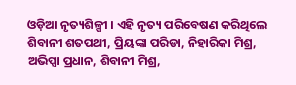ଓଡ଼ିଆ ନୃତ୍ୟଶିଳ୍ପୀ । ଏହି ନୃତ୍ୟ ପରିବେଷଣ କରିଥିଲେ ଶିବାନୀ ଶତପଥୀ, ପ୍ରିୟଙ୍କା ପରିଡା, ନିହାରିକା ମିଶ୍ର, ଅଭିପ୍ସା ପ୍ରଧାନ, ଶିବାନୀ ମିଶ୍ର,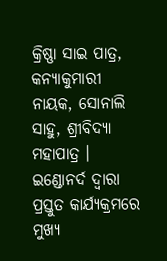କ୍ରିଷ୍ଣା ସାଇ ପାତ୍ର, କନ୍ୟାକୁମାରୀ ନାୟକ, ସୋନାଲି ସାହୁ, ଶ୍ରୀବିଦ୍ୟା ମହାପାତ୍ର । ଇଣ୍ଡୋନର୍ଦ ଦ୍ୱାରା ପ୍ରସ୍ତୁତ କାର୍ଯ୍ୟକ୍ରମରେ ମୁଖ୍ୟ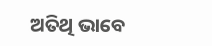ଅତିଥି ଭାବେ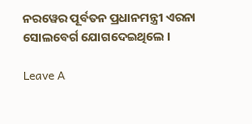ନରୱେର ପୂର୍ବତନ ପ୍ରଧାନମନ୍ତ୍ରୀ ଏରନା ସୋଲବେର୍ଗ ଯୋଗଦେଇଥିଲେ ।

Leave A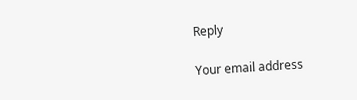Reply

Your email address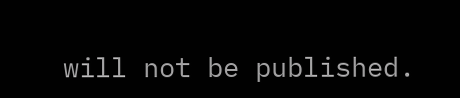will not be published.